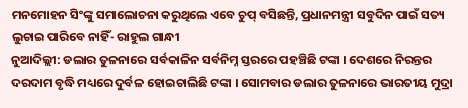ମନମୋହନ ସିଂଙ୍କୁ ସମାଲୋଚନା କରୁଥିଲେ ଏବେ ଚୁପ୍ ବସିଛନ୍ତି, ପ୍ରଧାନମନ୍ତ୍ରୀ ସବୁଦିନ ପାଇଁ ସତ୍ୟ ଲୁଚାଇ ପାରିବେ ନାହିଁ- ରାହୁଲ ଗାନ୍ଧୀ
ନୁଆଦିଲ୍ଲୀ: ଡଲାର ତୁଳନାରେ ସର୍ବକାଳିନ ସର୍ବନିମ୍ନ ସ୍ତରରେ ପହଞ୍ଚିଛି ଟଙ୍କା । ଦେଶରେ ନିରନ୍ତର ଦରଦାମ ବୃଦ୍ଧି ମଧ୍ୟରେ ଦୁର୍ବଳ ହୋଇଚାଲିଛି ଟଙ୍କା । ସୋମବାର ଡଲାର ତୁଳନାରେ ଭାରତୀୟ ମୁଦ୍ରା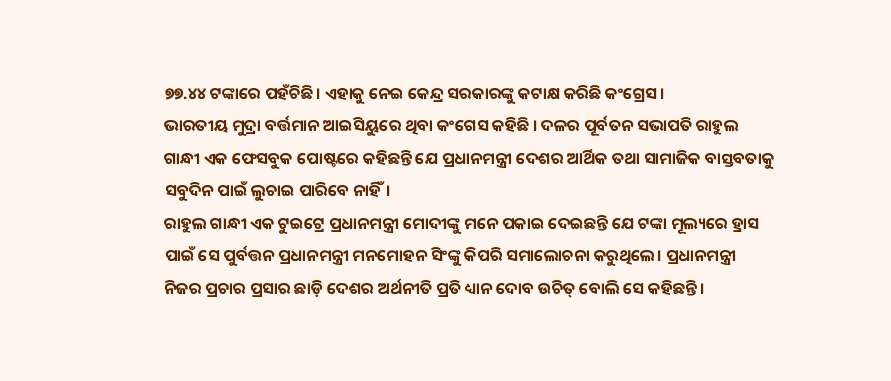୭୭.୪୪ ଟଙ୍କାରେ ପହଁଚିଛି । ଏହାକୁ ନେଇ କେନ୍ଦ୍ର ସରକାରଙ୍କୁ କଟାକ୍ଷ କରିଛି କଂଗ୍ରେସ।
ଭାରତୀୟ ମୁଦ୍ରା ବର୍ତ୍ତମାନ ଆଇସିୟୁରେ ଥିବା କଂଗେସ କହିଛି । ଦଳର ପୂର୍ବତନ ସଭାପତି ରାହୁଲ ଗାନ୍ଧୀ ଏକ ଫେସବୁକ ପୋଷ୍ଟରେ କହିଛନ୍ତି ଯେ ପ୍ରଧାନମନ୍ତ୍ରୀ ଦେଶର ଆର୍ଥିକ ତଥା ସାମାଜିକ ବାସ୍ତବତାକୁ ସବୁଦିନ ପାଇଁ ଲୁଚାଇ ପାରିବେ ନାହିଁ।
ରାହୁଲ ଗାନ୍ଧୀ ଏକ ଟୁଇଟ୍ରେ ପ୍ରଧାନମନ୍ତ୍ରୀ ମୋଦୀଙ୍କୁ ମନେ ପକାଇ ଦେଇଛନ୍ତି ଯେ ଟଙ୍କା ମୂଲ୍ୟରେ ହ୍ରାସ ପାଇଁ ସେ ପୁର୍ବତ୍ତନ ପ୍ରଧାନମନ୍ତ୍ରୀ ମନମୋହନ ସିଂଙ୍କୁ କିପରି ସମାଲୋଚନା କରୁଥିଲେ। ପ୍ରଧାନମନ୍ତ୍ରୀ ନିଜର ପ୍ରଚାର ପ୍ରସାର ଛାଡ଼ି ଦେଶର ଅର୍ଥନୀତି ପ୍ରତି ଧ୍ୟାନ ଦୋବ ଉଚିତ୍ ବୋଲି ସେ କହିଛନ୍ତି ।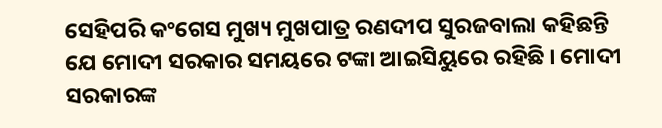ସେହିପରି କଂଗେସ ମୁଖ୍ୟ ମୁଖପାତ୍ର ରଣଦୀପ ସୁରଜବାଲା କହିଛନ୍ତି ଯେ ମୋଦୀ ସରକାର ସମୟରେ ଟଙ୍କା ଆଇସିୟୁରେ ରହିଛି । ମୋଦୀ ସରକାରଙ୍କ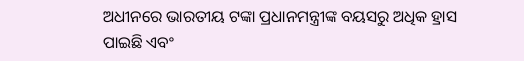ଅଧୀନରେ ଭାରତୀୟ ଟଙ୍କା ପ୍ରଧାନମନ୍ତ୍ରୀଙ୍କ ବୟସରୁ ଅଧିକ ହ୍ରାସ ପାଇଛି ଏବଂ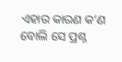ଏହାର କାରଣ କ’ଣ ବୋଲି ସେ ପ୍ରଶ୍ନ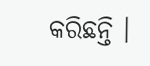କରିଛନ୍ତି ।